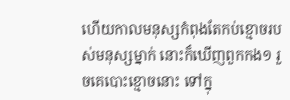ហើយកាលមនុស្សកំពុងតែកប់ខ្មោចរបស់មនុស្សម្នាក់ នោះក៏ឃើញពួកកង១ រួចគេបោះខ្មោចនោះ ទៅក្នុ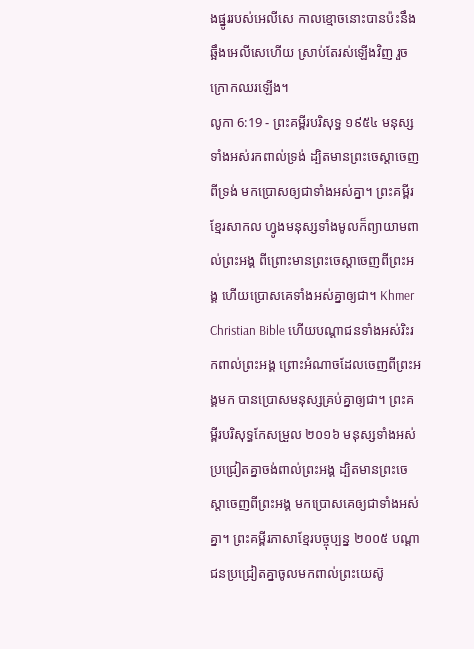ងផ្នូររបស់អេលីសេ កាលខ្មោចនោះបានប៉ះនឹងឆ្អឹងអេលីសេហើយ ស្រាប់តែរស់ឡើងវិញ រួចក្រោកឈរឡើង។
លូកា 6:19 - ព្រះគម្ពីរបរិសុទ្ធ ១៩៥៤ មនុស្សទាំងអស់រកពាល់ទ្រង់ ដ្បិតមានព្រះចេស្តាចេញពីទ្រង់ មកប្រោសឲ្យជាទាំងអស់គ្នា។ ព្រះគម្ពីរខ្មែរសាកល ហ្វូងមនុស្សទាំងមូលក៏ព្យាយាមពាល់ព្រះអង្គ ពីព្រោះមានព្រះចេស្ដាចេញពីព្រះអង្គ ហើយប្រោសគេទាំងអស់គ្នាឲ្យជា។ Khmer Christian Bible ហើយបណ្ដាជនទាំងអស់រិះរកពាល់ព្រះអង្គ ព្រោះអំណាចដែលចេញពីព្រះអង្គមក បានប្រោសមនុស្សគ្រប់គ្នាឲ្យជា។ ព្រះគម្ពីរបរិសុទ្ធកែសម្រួល ២០១៦ មនុស្សទាំងអស់ប្រជ្រៀតគ្នាចង់ពាល់ព្រះអង្គ ដ្បិតមានព្រះចេស្តាចេញពីព្រះអង្គ មកប្រោសគេឲ្យជាទាំងអស់គ្នា។ ព្រះគម្ពីរភាសាខ្មែរបច្ចុប្បន្ន ២០០៥ បណ្ដាជនប្រជ្រៀតគ្នាចូលមកពាល់ព្រះយេស៊ូ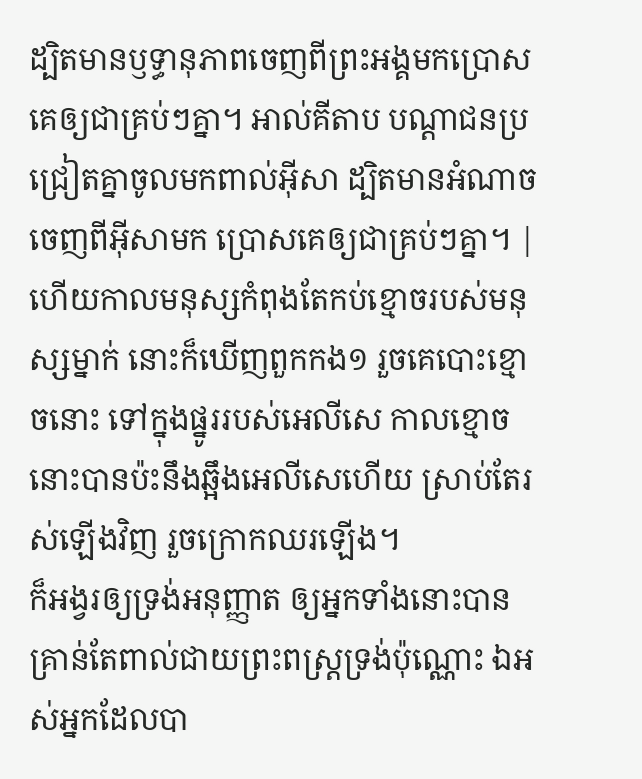ដ្បិតមានឫទ្ធានុភាពចេញពីព្រះអង្គមកប្រោសគេឲ្យជាគ្រប់ៗគ្នា។ អាល់គីតាប បណ្ដាជនប្រជ្រៀតគ្នាចូលមកពាល់អ៊ីសា ដ្បិតមានអំណាចចេញពីអ៊ីសាមក ប្រោសគេឲ្យជាគ្រប់ៗគ្នា។ |
ហើយកាលមនុស្សកំពុងតែកប់ខ្មោចរបស់មនុស្សម្នាក់ នោះក៏ឃើញពួកកង១ រួចគេបោះខ្មោចនោះ ទៅក្នុងផ្នូររបស់អេលីសេ កាលខ្មោចនោះបានប៉ះនឹងឆ្អឹងអេលីសេហើយ ស្រាប់តែរស់ឡើងវិញ រួចក្រោកឈរឡើង។
ក៏អង្វរឲ្យទ្រង់អនុញ្ញាត ឲ្យអ្នកទាំងនោះបានគ្រាន់តែពាល់ជាយព្រះពស្ត្រទ្រង់ប៉ុណ្ណោះ ឯអស់អ្នកដែលបា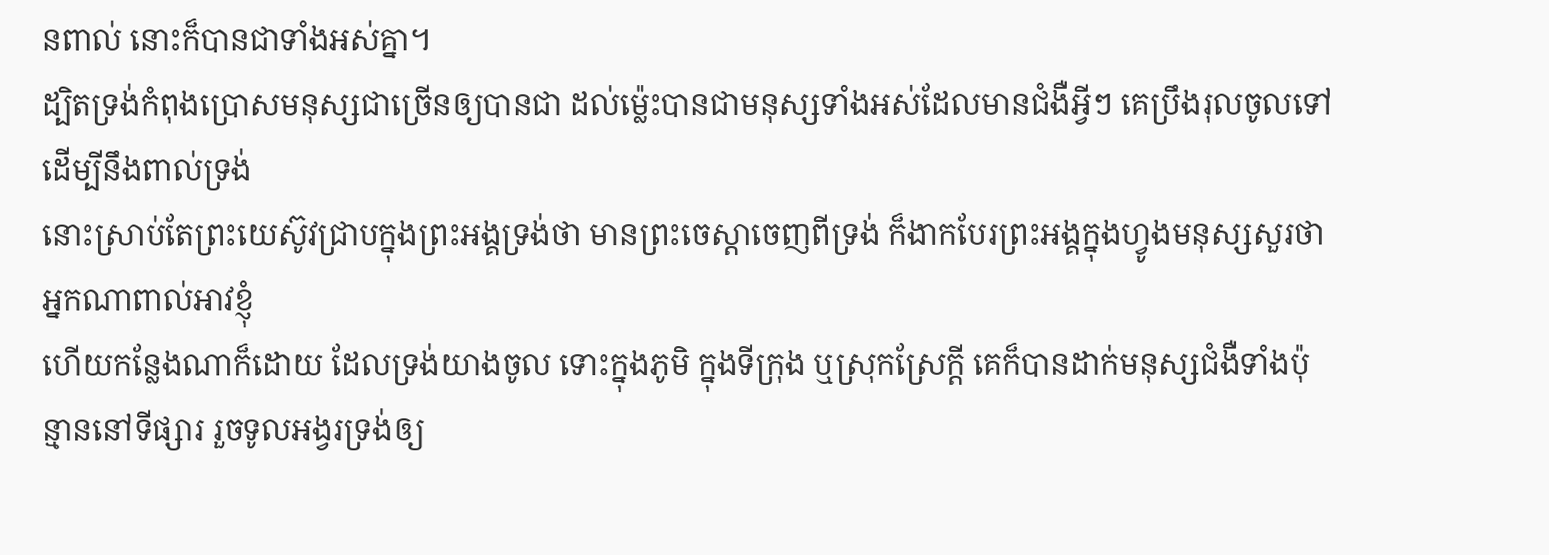នពាល់ នោះក៏បានជាទាំងអស់គ្នា។
ដ្បិតទ្រង់កំពុងប្រោសមនុស្សជាច្រើនឲ្យបានជា ដល់ម៉្លេះបានជាមនុស្សទាំងអស់ដែលមានជំងឺអ្វីៗ គេប្រឹងរុលចូលទៅ ដើម្បីនឹងពាល់ទ្រង់
នោះស្រាប់តែព្រះយេស៊ូវជ្រាបក្នុងព្រះអង្គទ្រង់ថា មានព្រះចេស្តាចេញពីទ្រង់ ក៏ងាកបែរព្រះអង្គក្នុងហ្វូងមនុស្សសួរថា អ្នកណាពាល់អាវខ្ញុំ
ហើយកន្លែងណាក៏ដោយ ដែលទ្រង់យាងចូល ទោះក្នុងភូមិ ក្នុងទីក្រុង ឬស្រុកស្រែក្តី គេក៏បានដាក់មនុស្សជំងឺទាំងប៉ុន្មាននៅទីផ្សារ រួចទូលអង្វរទ្រង់ឲ្យ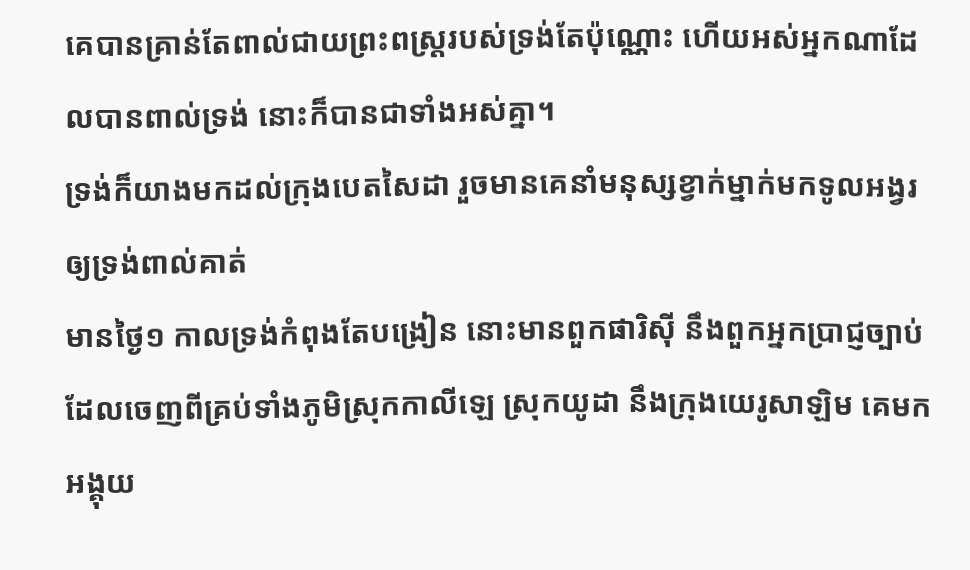គេបានគ្រាន់តែពាល់ជាយព្រះពស្ត្ររបស់ទ្រង់តែប៉ុណ្ណោះ ហើយអស់អ្នកណាដែលបានពាល់ទ្រង់ នោះក៏បានជាទាំងអស់គ្នា។
ទ្រង់ក៏យាងមកដល់ក្រុងបេតសៃដា រួចមានគេនាំមនុស្សខ្វាក់ម្នាក់មកទូលអង្វរឲ្យទ្រង់ពាល់គាត់
មានថ្ងៃ១ កាលទ្រង់កំពុងតែបង្រៀន នោះមានពួកផារិស៊ី នឹងពួកអ្នកប្រាជ្ញច្បាប់ ដែលចេញពីគ្រប់ទាំងភូមិស្រុកកាលីឡេ ស្រុកយូដា នឹងក្រុងយេរូសាឡិម គេមកអង្គុយ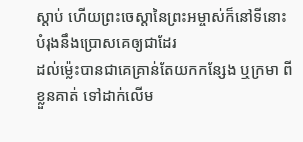ស្តាប់ ហើយព្រះចេស្តានៃព្រះអម្ចាស់ក៏នៅទីនោះ បំរុងនឹងប្រោសគេឲ្យជាដែរ
ដល់ម៉្លេះបានជាគេគ្រាន់តែយកកន្សែង ឬក្រមា ពីខ្លួនគាត់ ទៅដាក់លើម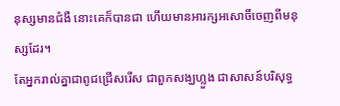នុស្សមានជំងឺ នោះគេក៏បានជា ហើយមានអារក្សអសោចិ៍ចេញពីមនុស្សដែរ។
តែអ្នករាល់គ្នាជាពូជជ្រើសរើស ជាពួកសង្ឃហ្លួង ជាសាសន៍បរិសុទ្ធ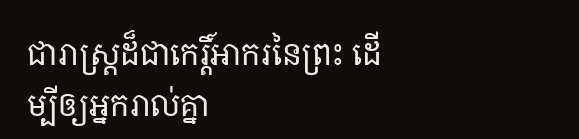ជារាស្ត្រដ៏ជាកេរ្តិ៍អាករនៃព្រះ ដើម្បីឲ្យអ្នករាល់គ្នា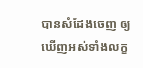បានសំដែងចេញ ឲ្យឃើញអស់ទាំងលក្ខ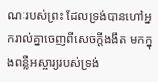ណៈរបស់ព្រះ ដែលទ្រង់បានហៅអ្នករាល់គ្នាចេញពីសេចក្ដីងងឹត មកក្នុងពន្លឺអស្ចារ្យរបស់ទ្រង់